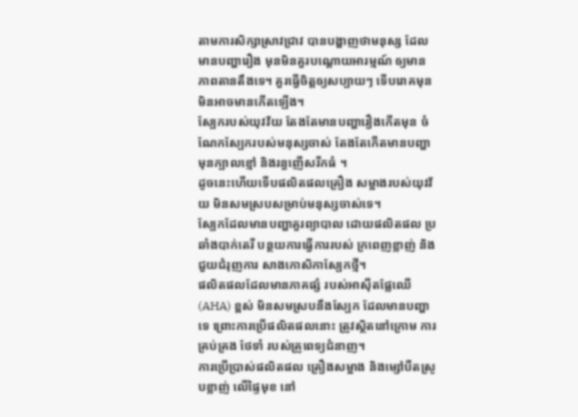តាមការសិក្សាស្រាវជ្រាវ បានបង្ហាញថាមនុស្ស ដែលមានបញ្ហារឿង មុនមិនគួរបណ្តោយអារម្មណ៍ ឲ្យមានភាពតានតឹងទេ។ គួរធ្វើចិត្តឲ្យសប្បាយៗ ទើបរោគមុនមិនអាចមានកើតឡើង។
ស្បែករបស់យុវវ័យ តែងតែមានបញ្ហារឿងកើតមុន ចំណែកស្បែករបស់មនុស្សចាស់ តែងតែកើតមានបញ្ហាមុនក្បាលខ្មៅ និងរន្ធញើសរីកធំ ។
ដូចនេះហើយទើបផលិតផលគ្រឿង សម្អាងរបស់យុវវ័យ មិនសមស្របសម្រាប់មនុស្សចាស់ទេ។
ស្បែកដែលមានបញ្ហាគួរព្យាបាល ដោយផលិតផល ប្រឆាំងបាក់តេរី បន្ថយការធ្វើការរបស់ ក្រពេញខ្លាញ់ និងជួយជំរុញការ សាងកោសិកាស្បែកថ្មី។
ផលិតផលដែលមានភាគផ្សំ របស់អាស៊ីតផ្លែឈើ (AHA) ខ្ពស់ មិនសមស្របនឹងស្បែក ដែលមានបញ្ហាទេ ព្រោះការប្រើផលិតផលនោះ ត្រូវស្ថិតនៅក្រោម ការគ្រប់គ្រង ថែទាំ របស់គ្រូពេទ្យជំនាញ។
ការប្រើប្រាស់ផលិតផល គ្រឿងសម្អាង និងម្សៅបឺតស្រូបខ្លាញ់ លើផ្ទៃមុខ នៅ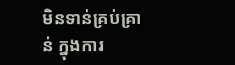មិនទាន់គ្រប់គ្រាន់ ក្នុងការ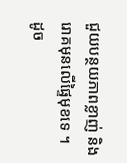ជួយបន្ថយភាពខ្លាញ់ និងរោគមុនលើផ្ទៃមុខទេ ។
ដូច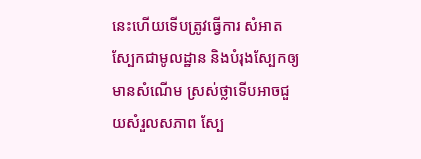នេះហើយទើបត្រូវធ្វើការ សំអាតស្បែកជាមូលដ្ឋាន និងបំរុងស្បែកឲ្យមានសំណើម ស្រស់ថ្លាទើបអាចជួយសំរួលសភាព ស្បែ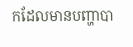កដែលមានបញ្ហាបា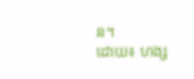ន។
ដោយ៖ ហង្ស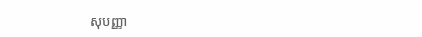សុបញ្ញា